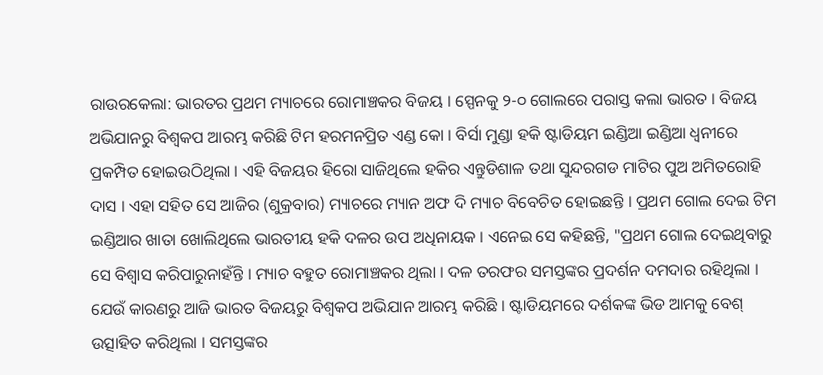ରାଉରକେଲା: ଭାରତର ପ୍ରଥମ ମ୍ୟାଚରେ ରୋମାଞ୍ଚକର ବିଜୟ । ସ୍ପେନକୁ ୨-୦ ଗୋଲରେ ପରାସ୍ତ କଲା ଭାରତ । ବିଜୟ ଅଭିଯାନରୁ ବିଶ୍ବକପ ଆରମ୍ଭ କରିଛି ଟିମ ହରମନପ୍ରିତ ଏଣ୍ଡ କୋ । ବିର୍ସା ମୁଣ୍ଡା ହକି ଷ୍ଟାଡିୟମ ଇଣ୍ଡିଆ ଇଣ୍ଡିଆ ଧ୍ବନୀରେ ପ୍ରକମ୍ପିତ ହୋଇଉଠିଥିଲା । ଏହି ବିଜୟର ହିରୋ ସାଜିଥିଲେ ହକିର ଏନ୍ତୁଡିଶାଳ ତଥା ସୁନ୍ଦରଗଡ ମାଟିର ପୁଅ ଅମିତରୋହି ଦାସ । ଏହା ସହିତ ସେ ଆଜିର (ଶୁକ୍ରବାର) ମ୍ୟାଚରେ ମ୍ୟାନ ଅଫ ଦି ମ୍ୟାଚ ବିବେଚିତ ହୋଇଛନ୍ତି । ପ୍ରଥମ ଗୋଲ ଦେଇ ଟିମ ଇଣ୍ଡିଆର ଖାତା ଖୋଲିଥିଲେ ଭାରତୀୟ ହକି ଦଳର ଉପ ଅଧିନାୟକ । ଏନେଇ ସେ କହିଛନ୍ତି, "ପ୍ରଥମ ଗୋଲ ଦେଇଥିବାରୁ ସେ ବିଶ୍ବାସ କରିପାରୁନାହଁନ୍ତି । ମ୍ୟାଚ ବହୁତ ରୋମାଞ୍ଚକର ଥିଲା । ଦଳ ତରଫର ସମସ୍ତଙ୍କର ପ୍ରଦର୍ଶନ ଦମଦାର ରହିଥିଲା । ଯେଉଁ କାରଣରୁ ଆଜି ଭାରତ ବିଜୟରୁ ବିଶ୍ବକପ ଅଭିଯାନ ଆରମ୍ଭ କରିଛି । ଷ୍ଟାଡିୟମରେ ଦର୍ଶକଙ୍କ ଭିଡ ଆମକୁ ବେଶ୍ ଉତ୍ସାହିତ କରିଥିଲା । ସମସ୍ତଙ୍କର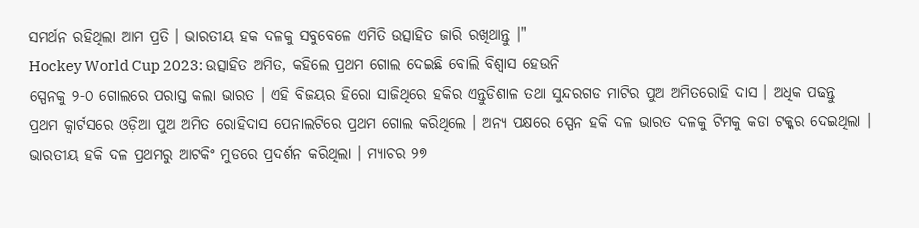ସମର୍ଥନ ରହିଥିଲା ଆମ ପ୍ରତି । ଭାରତୀୟ ହକ ଦଳକୁ ସବୁବେଳେ ଏମିତି ଉତ୍ସାହିତ ଜାରି ରଖିଥାନ୍ତୁ ।"
Hockey World Cup 2023: ଉତ୍ସାହିତ ଅମିତ, କହିଲେ ପ୍ରଥମ ଗୋଲ ଦେଇଛି ବୋଲି ବିଶ୍ୱାସ ହେଉନି
ସ୍ପେନକୁ ୨-୦ ଗୋଲରେ ପରାସ୍ତ କଲା ଭାରତ । ଏହି ବିଜୟର ହିରୋ ସାଜିଥିରେ ହକିର ଏନ୍ତୁଡିଶାଳ ତଥା ସୁନ୍ଦରଗଡ ମାଟିର ପୁଅ ଅମିତରୋହି ଦାସ । ଅଧିକ ପଢନ୍ତୁ
ପ୍ରଥମ କ୍ବାର୍ଟସରେ ଓଡ଼ିଆ ପୁଅ ଅମିତ ରୋହିଦାସ ପେନାଲଟିରେ ପ୍ରଥମ ଗୋଲ କରିଥିଲେ । ଅନ୍ୟ ପକ୍ଷରେ ସ୍ପେନ ହକି ଦଳ ଭାରତ ଦଳକୁ ଟିମକୁ କଡା ଟକ୍କର ଦେଇଥିଲା । ଭାରତୀୟ ହକି ଦଳ ପ୍ରଥମରୁ ଆଟକିଂ ମୁଡରେ ପ୍ରଦର୍ଶନ କରିଥିଲା । ମ୍ୟାଚର ୨୭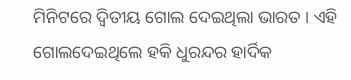ମିନିଟରେ ଦ୍ବିତୀୟ ଗୋଲ ଦେଇଥିଲା ଭାରତ । ଏହି ଗୋଲଦେଇଥିଲେ ହକି ଧୁରନ୍ଦର ହାର୍ଦିକ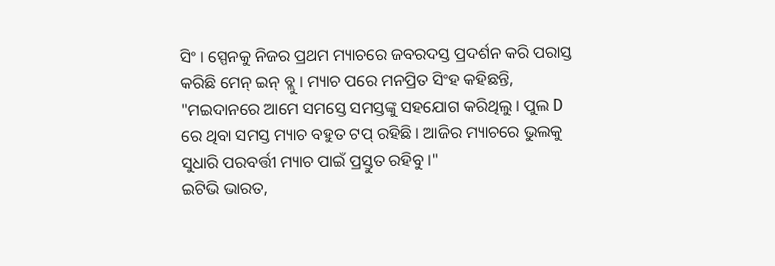ସିଂ । ସ୍ପେନକୁ ନିଜର ପ୍ରଥମ ମ୍ୟାଚରେ ଜବରଦସ୍ତ ପ୍ରଦର୍ଶନ କରି ପରାସ୍ତ କରିଛି ମେନ୍ ଇନ୍ ବ୍ଲୁ । ମ୍ୟାଚ ପରେ ମନପ୍ରିତ ସିଂହ କହିଛନ୍ତି, "ମଇଦାନରେ ଆମେ ସମସ୍ତେ ସମସ୍ତଙ୍କୁ ସହଯୋଗ କରିଥିଲୁ । ପୁଲ D ରେ ଥିବା ସମସ୍ତ ମ୍ୟାଚ ବହୁତ ଟପ୍ ରହିଛି । ଆଜିର ମ୍ୟାଚରେ ଭୁଲକୁ ସୁଧାରି ପରବର୍ତ୍ତୀ ମ୍ୟାଚ ପାଇଁ ପ୍ରସ୍ତୁତ ରହିବୁ ।"
ଇଟିଭି ଭାରତ,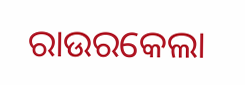ରାଉରକେଲା